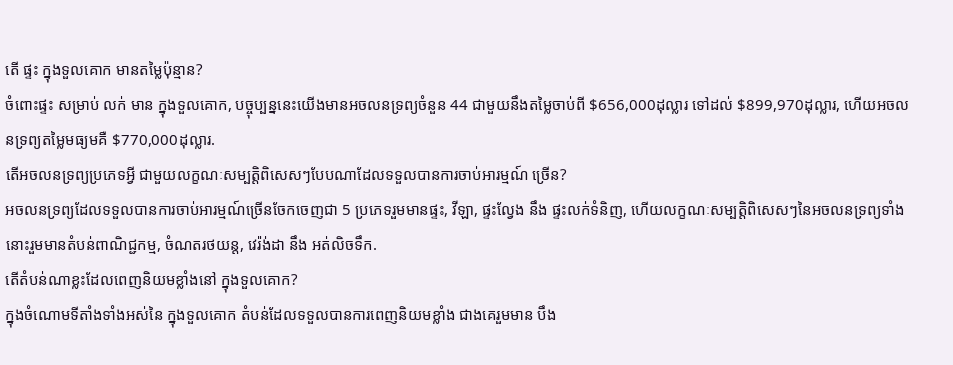តើ ផ្ទះ ក្នុងទួលគោក មានតម្លៃប៉ុន្មាន?
ចំពោះផ្ទះ សម្រាប់ លក់ មាន ក្នុងទួលគោក, បច្ចុប្បន្ននេះយើងមានអចលនទ្រព្យចំនួន 44 ជាមួយនឹងតម្លៃចាប់ពី $656,000ដុល្លារ ទៅដល់ $899,970ដុល្លារ, ហើយអចលនទ្រព្យតម្លៃមធ្យមគឺ $770,000ដុល្លារ.
តើអចលនទ្រព្យប្រភេទអ្វី ជាមួយលក្ខណៈសម្បត្តិពិសេសៗបែបណាដែលទទួលបានការចាប់អារម្មណ៍ ច្រើន?
អចលនទ្រព្យដែលទទួលបានការចាប់អារម្មណ៍ច្រើនចែកចេញជា 5 ប្រភេទរួមមានផ្ទះ, វីឡា, ផ្ទះល្វែង នឹង ផ្ទះលក់ទំនិញ, ហើយលក្ខណៈសម្បត្តិពិសេសៗនៃអចលនទ្រព្យទាំងនោះរួមមានតំបន់ពាណិជ្ជកម្ម, ចំណតរថយន្ត, វេរ៉ង់ដា នឹង អត់លិចទឹក.
តើតំបន់ណាខ្លះដែលពេញនិយមខ្លាំងនៅ ក្នុងទួលគោក?
ក្នុងចំណោមទីតាំងទាំងអស់នៃ ក្នុងទួលគោក តំបន់ដែលទទួលបានការពេញនិយមខ្លាំង ជាងគេរួមមាន បឹង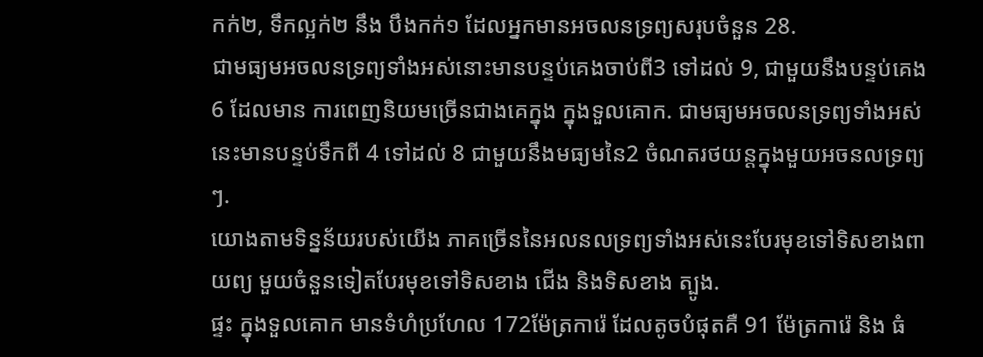កក់២, ទឹកល្អក់២ នឹង បឹងកក់១ ដែលអ្នកមានអចលនទ្រព្យសរុបចំនួន 28.
ជាមធ្យមអចលនទ្រព្យទាំងអស់នោះមានបន្ទប់គេងចាប់ពី3 ទៅដល់ 9, ជាមួយនឹងបន្ទប់គេង 6 ដែលមាន ការពេញនិយមច្រើនជាងគេក្នុង ក្នុងទួលគោក. ជាមធ្យមអចលនទ្រព្យទាំងអស់នេះមានបន្ទប់ទឹកពី 4 ទៅដល់ 8 ជាមួយនឹងមធ្យមនៃ2 ចំណតរថយន្តក្នុងមួយអចនលទ្រព្យៗ.
យោងតាមទិន្នន័យរបស់យើង ភាគច្រើននៃអលនលទ្រព្យទាំងអស់នេះបែរមុខទៅទិសខាងពាយព្យ មួយចំនួនទៀតបែរមុខទៅទិសខាង ជើង និងទិសខាង ត្បូង.
ផ្ទះ ក្នុងទួលគោក មានទំហំប្រហែល 172ម៉ែត្រការ៉េ ដែលតូចបំផុតគឺ 91 ម៉ែត្រការ៉េ និង ធំ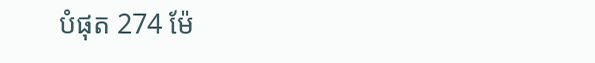បំផុត 274 ម៉ែ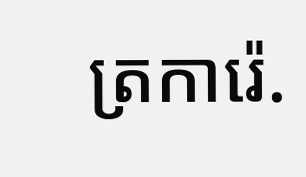ត្រការ៉េ.